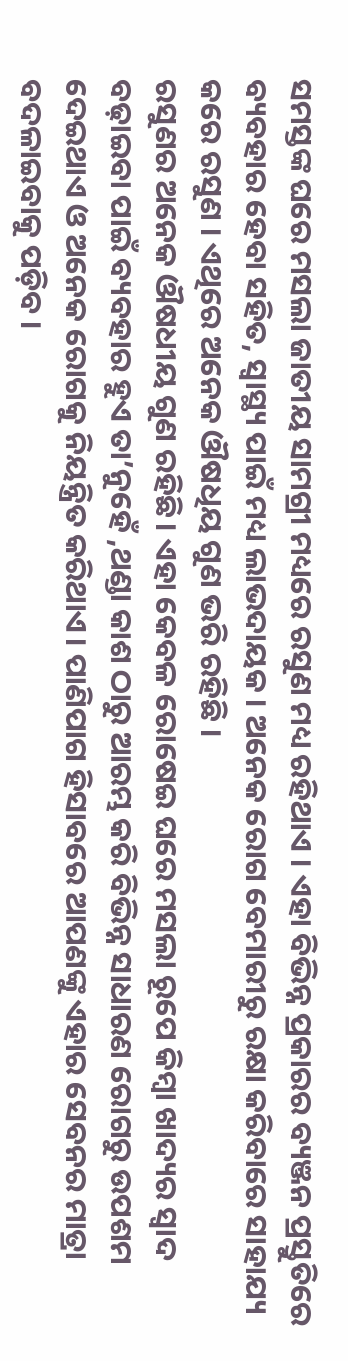ସମସ୍ତଙ୍କ ଘରେ ମସଲା ଜାତୀୟ ସାମଗ୍ରୀ ମଧ୍ୟରେ ରସୁଣ ମଧ୍ୟ ରହିଥାଏ । ଏହା ବିଭିନ୍ନ ପ୍ରକାରର ବ୍ୟଞ୍ଜନ ପ୍ରସ୍ତୁତିରେ ବ୍ୟବହାର ହେବା ସହିତ, ସ୍ବାସ୍ଥ୍ୟ ପାଇଁ ମଧ୍ୟ ଲାଭଦାୟକ । ଅନେକ ରୋଗ ବେମାରୀରୁ ରକ୍ଷା କରିବାରେ ସାହାଯ୍ୟ କରେ ରସୁଣ । ଏଥିରେ ଅନେକ ଔଷଧିୟ ଗୁଣ ଭରି ରହିଛି ।
ରସୁଣର ଅନେକ ଔଷଧୀୟ ଗୁଣ ରହିଛି। ଏହା କେବଳ ରୋଷେଇ ଘରେ ମସଲା ରୂପେ କିମ୍ବା ଖାଦ୍ୟର ସ୍ୱାଦ ବଢ଼ାଇବା ପାଇଁ ବ୍ୟବହାର ହୁଏ ତା’ନୁହେଁ ,ଥଣ୍ଡା କାଶ ଠାରୁ ଆରମ୍ଭ କରି ବିଭିନ୍ନ ସାଧାରଣ ରୋଗରୁ ଉପଶମ ଦେଇଥାଏ ଓ ଅନେକ ରୋଗକୁ ନିୟନ୍ତ୍ରିତ କରିଥାଏ। ପାଣିପାଗ ହିସାବରେ ଆପଣଙ୍କୁ ଏହାର ସେବନର ମାତ୍ରା ବଦଳାଇବାକୁ ପଡ଼ିବ ।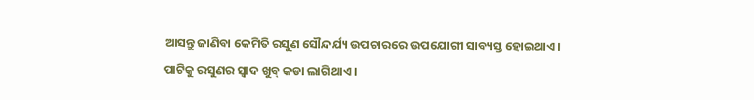ଆସନ୍ତୁ ଜାଣିବା କେମିତି ରସୁଣ ସୌନ୍ଦର୍ଯ୍ୟ ଉପଚାରରେ ଉପଯୋଗୀ ସାବ୍ୟସ୍ତ ହୋଇଥାଏ।
ପାଟିକୁ ରସୁଣର ସ୍ୱାଦ ଖୁବ୍ କଡା ଲାଗିଥାଏ ।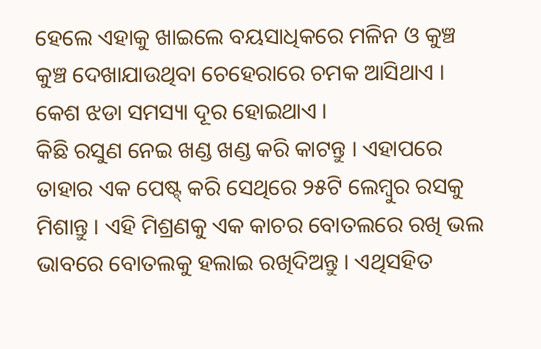ହେଲେ ଏହାକୁ ଖାଇଲେ ବୟସାଧିକରେ ମଳିନ ଓ କୁଞ୍ଚ କୁଞ୍ଚ ଦେଖାଯାଉଥିବା ଚେହେରାରେ ଚମକ ଆସିଥାଏ । କେଶ ଝଡା ସମସ୍ୟା ଦୂର ହୋଇଥାଏ ।
କିଛି ରସୁଣ ନେଇ ଖଣ୍ଡ ଖଣ୍ଡ କରି କାଟନ୍ତୁ । ଏହାପରେ ତାହାର ଏକ ପେଷ୍ଟ୍ କରି ସେଥିରେ ୨୫ଟି ଲେମ୍ବୁର ରସକୁ ମିଶାନ୍ତୁ । ଏହି ମିଶ୍ରଣକୁ ଏକ କାଚର ବୋତଲରେ ରଖି ଭଲ ଭାବରେ ବୋତଲକୁ ହଲାଇ ରଖିଦିଅନ୍ତୁ । ଏଥିସହିତ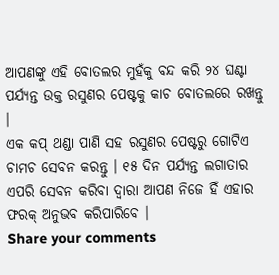ଆପଣଙ୍କୁ ଏହି ବୋତଲର ମୁହଁକୁ ବନ୍ଦ କରି ୨୪ ଘଣ୍ଟା ପର୍ଯ୍ୟନ୍ତ ଉକ୍ତ ରସୁଣର ପେଷ୍ଟକୁ କାଚ ବୋତଲରେ ରଖନ୍ତୁ ।
ଏକ କପ୍ ଥଣ୍ଡା ପାଣି ସହ ରସୁଣର ପେଷ୍ଟରୁ ଗୋଟିଏ ଚାମଚ ସେବନ କରନ୍ତୁ । ୧୫ ଦିନ ପର୍ଯ୍ୟନ୍ତ ଲଗାତାର ଏପରି ସେବନ କରିବା ଦ୍ୱାରା ଆପଣ ନିଜେ ହିଁ ଏହାର ଫରକ୍ ଅନୁଭବ କରିପାରିବେ ।
Share your comments